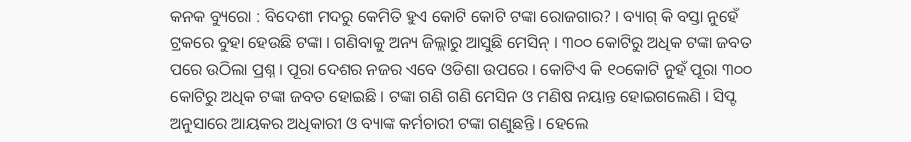କନକ ବ୍ୟୁରୋ : ବିଦେଶୀ ମଦରୁ କେମିତି ହୁଏ କୋଟି କୋଟି ଟଙ୍କା ରୋଜଗାର? । ବ୍ୟାଗ୍ କି ବସ୍ତା ନୁହେଁ ଟ୍ରକରେ ବୁହା ହେଉଛି ଟଙ୍କା । ଗଣିବାକୁ ଅନ୍ୟ ଜିଲ୍ଲାରୁ ଆସୁଛି ମେସିନ୍ । ୩୦୦ କୋଟିରୁ ଅଧିକ ଟଙ୍କା ଜବତ ପରେ ଉଠିଲା ପ୍ରଶ୍ନ । ପୂରା ଦେଶର ନଜର ଏବେ ଓଡିଶା ଉପରେ । କୋଟିଏ କି ୧୦କୋଟି ନୁହଁ ପୂରା ୩୦୦ କୋଟିରୁ ଅଧିକ ଟଙ୍କା ଜବତ ହୋଇଛି । ଟଙ୍କା ଗଣି ଗଣି ମେସିନ ଓ ମଣିଷ ନୟାନ୍ତ ହୋଇଗଲେଣି । ସିପ୍ଟ ଅନୁସାରେ ଆୟକର ଅଧିକାରୀ ଓ ବ୍ୟାଙ୍କ କର୍ମଚାରୀ ଟଙ୍କା ଗଣୁଛନ୍ତି । ହେଲେ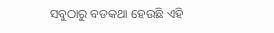ସବୁଠାରୁ ବଡକଥା ହେଉଛି ଏହି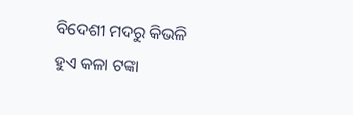ବିଦେଶୀ ମଦରୁ କିଭଳି ହୁଏ କଳା ଟଙ୍କା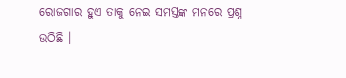ରୋଜଗାର ହୁଏ ତାକୁ ନେଇ ସମସ୍ତଙ୍କ ମନରେ ପ୍ରଶ୍ନ ଉଠିଛି ।